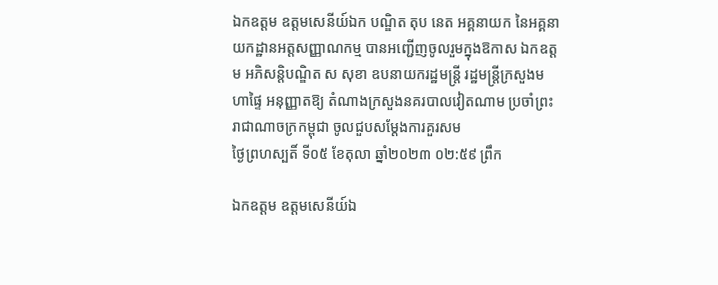ឯកឧត្តម ឧត្តមសេនីយ៍ឯក បណ្ឌិត តុប នេត អគ្គនាយក នៃអគ្គនាយកដ្ឋានអត្តសញ្ញាណកម្ម បានអញ្ជើញចូលរួមក្នុងឱកាស ឯកឧត្តម អភិសន្ដិបណ្ឌិត ស សុខា ឧបនាយករដ្ឋមន្រ្តី រដ្ឋមន្រ្តីក្រសួងមហាផ្ទៃ អនុញ្ញាតឱ្យ តំណាងក្រសួងនគរបាលវៀតណាម ប្រចាំព្រះរាជាណាចក្រកម្ពុជា ចូលជួបសម្ដែងការគួរសម
ថ្ងៃព្រហស្បតិ៍ ទី០៥ ខែតុលា ឆ្នាំ២០២៣ ០២:៥៩ ព្រឹក

ឯកឧត្តម ឧត្តមសេនីយ៍ឯ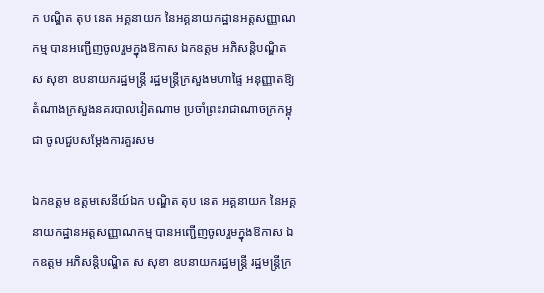ក បណ្ឌិត តុប នេត អគ្គនាយក នៃអគ្គនាយកដ្ឋានអត្តសញ្ញាណកម្ម បានអញ្ជើញចូលរួមក្នុងឱកាស ឯកឧត្តម អភិសន្ដិបណ្ឌិត ស សុខា ឧបនាយករដ្ឋមន្រ្តី រដ្ឋមន្រ្តីក្រសួងមហាផ្ទៃ អនុញ្ញាតឱ្យ តំណាងក្រសួងនគរបាលវៀតណាម ប្រចាំព្រះរាជាណាចក្រកម្ពុជា ចូលជួបសម្ដែងការគួរសម

ឯកឧត្តម ឧត្តមសេនីយ៍ឯក បណ្ឌិត តុប នេត អគ្គនាយក នៃអគ្គនាយកដ្ឋានអត្តសញ្ញាណកម្ម បានអញ្ជើញចូលរួមក្នុងឱកាស ឯកឧត្តម អភិសន្ដិបណ្ឌិត ស សុខា ឧបនាយករដ្ឋមន្រ្តី រដ្ឋមន្រ្តីក្រ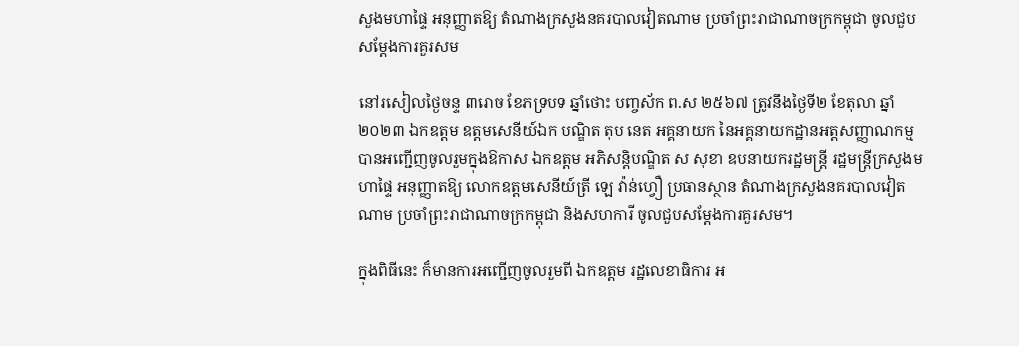សួងមហាផ្ទៃ អនុញ្ញាតឱ្យ តំណាងក្រសួងនគរបាលវៀតណាម ប្រចាំព្រះរាជាណាចក្រកម្ពុជា ចូលជួបសម្ដែងការគួរសម

នៅរសៀលថ្ងៃចន្ទ ៣រោច ខែភទ្របទ ឆ្នាំថោះ បញ្ចស័ក ព.ស ២៥៦៧ ត្រូវនឹងថ្ងៃទី២ ខែតុលា ឆ្នាំ២០២៣ ឯកឧត្តម ឧត្តមសេនីយ៍ឯក បណ្ឌិត តុប នេត អគ្គនាយក នៃអគ្គនាយកដ្ឋានអត្តសញ្ញាណកម្ម បានអញ្ជើញចូលរួមក្នុងឱកាស ឯកឧត្តម អភិសន្ដិបណ្ឌិត ស សុខា ឧបនាយករដ្ឋមន្រ្តី រដ្ឋមន្រ្តីក្រសួងមហាផ្ទៃ អនុញ្ញាតឱ្យ លោកឧត្តមសេនីយ៍ត្រី ឡេ វ៉ាន់ហ្វឿ ប្រធានស្ថាន តំណាងក្រសួងនគរបាលវៀតណាម ប្រចាំព្រះរាជាណាចក្រកម្ពុជា និងសហការី ចូលជួបសម្ដែងការគួរសម។

ក្នុងពិធីនេះ ក៏មានការអញ្ជើញចូលរួមពី ឯកឧត្ដម រដ្ឋលេខាធិការ អ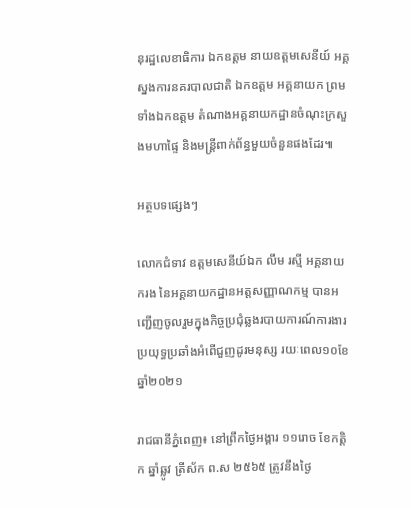នុរដ្ឋលេខាធិការ ឯកឧត្តម នាយឧត្តមសេនីយ៍ អគ្គស្នងការនគរបាលជាតិ ឯកឧត្តម អគ្គនាយក ព្រមទាំងឯកឧត្តម តំណាងអគ្គនាយកដ្ឋានចំណុះក្រសួងមហាផ្ទៃ និងមន្ត្រីពាក់ព័ន្ធមួយចំនួនផងដែរ៕

អត្ថបទផ្សេងៗ

លោកជំទាវ ឧត្តមសេនីយ៍ឯក លឹម រស្មី អគ្គនាយករង នៃអគ្គនាយកដ្ឋានអត្តសញ្ញាណកម្ម បានអញ្ជើញចូលរួមក្នុងកិច្ចប្រជុំឆ្លងរបាយការណ៍ការងារប្រយុទ្ធប្រឆាំងអំពើជួញដូរមនុស្ស រយៈពេល១០ខែ ឆ្នាំ២០២១

រាជធានីភ្នំពេញ៖ នៅព្រឹកថ្ងៃអង្គារ ១១រោច ខែកត្តិក ឆ្នាំឆ្លូវ ត្រីស័ក ព.ស ២៥៦៥ ត្រូវនឹងថ្ងៃ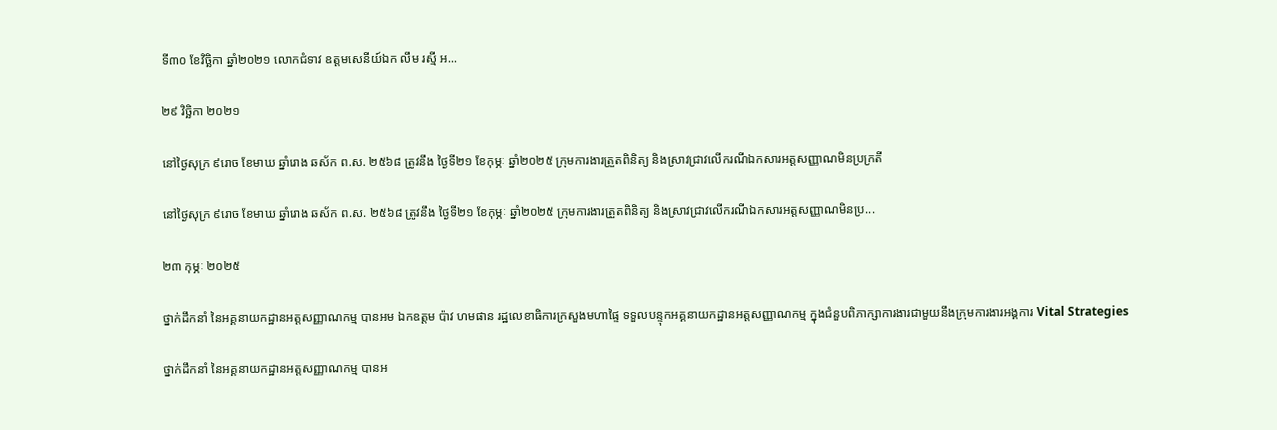ទី៣០ ខែវិច្ឆិកា ឆ្នាំ២០២១ លោកជំទាវ ឧត្តមសេនីយ៍ឯក លឹម រស្មី អ...

២៩ វិច្ឆិកា ២០២១

នៅថ្ងៃសុក្រ ៩រោច ខែមាឃ ឆ្នាំរោង ឆស័ក ព.ស. ២៥៦៨ ត្រូវនឹង ថ្ងៃទី២១ ខែកុម្ភៈ ឆ្នាំ២០២៥ ក្រុមការងារត្រួតពិនិត្យ និងស្រាវជ្រាវលើករណីឯកសារអត្តសញ្ញាណមិនប្រក្រតី

នៅថ្ងៃសុក្រ ៩រោច ខែមាឃ ឆ្នាំរោង ឆស័ក ព.ស. ២៥៦៨ ត្រូវនឹង ថ្ងៃទី២១ ខែកុម្ភៈ ឆ្នាំ២០២៥ ក្រុមការងារត្រួតពិនិត្យ និងស្រាវជ្រាវលើករណីឯកសារអត្តសញ្ញាណមិនប្រ...

២៣ កុម្ភៈ ២០២៥

ថ្នាក់ដឹកនាំ នៃអគ្គនាយកដ្ឋានអត្តសញ្ញាណកម្ម បានអម ឯកឧត្តម ប៉ាវ ហមផាន រដ្ឋលេខាធិការក្រសួងមហាផ្ទៃ ទទួលបន្ទុកអគ្គនាយកដ្ឋានអត្តសញ្ញាណកម្ម ក្នុងជំនួបពិភាក្សាការងារជាមួយនឹងក្រុមការងារអង្គការ Vital Strategies

ថ្នាក់ដឹកនាំ នៃអគ្គនាយកដ្ឋានអត្តសញ្ញាណកម្ម បានអ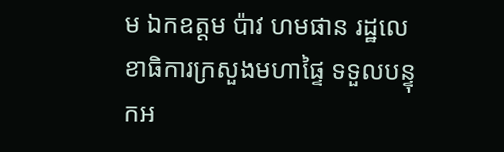ម ឯកឧត្តម ប៉ាវ ហមផាន រដ្ឋលេខាធិការក្រសួងមហាផ្ទៃ ទទួលបន្ទុកអ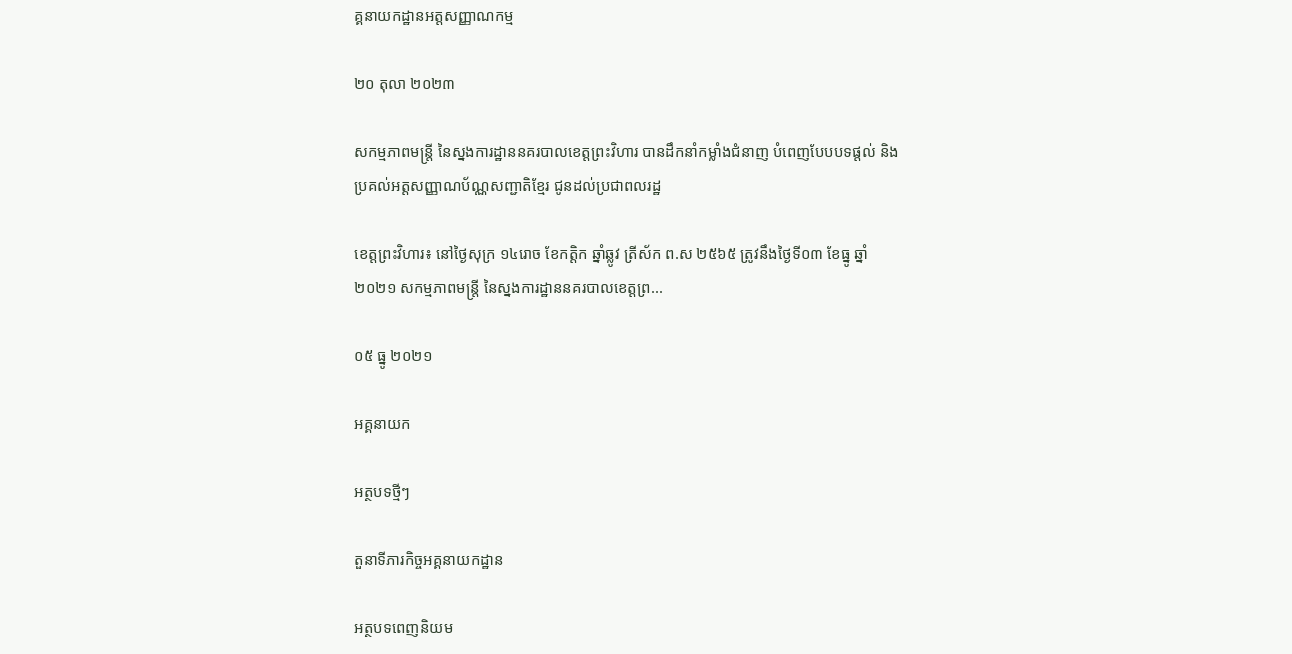គ្គនាយកដ្ឋានអត្តសញ្ញាណកម្ម

២០ តុលា ២០២៣

សកម្មភាពមន្រ្តី នៃស្នងការដ្ឋាននគរបាលខេត្តព្រះវិហារ បានដឹកនាំកម្លាំងជំនាញ បំពេញបែបបទផ្ដល់ និងប្រគល់អត្តសញ្ញាណប័ណ្ណសញ្ជាតិខ្មែរ ជូនដល់ប្រជាពលរដ្ឋ

ខេត្តព្រះវិហារ៖ នៅថ្ងៃសុក្រ ១៤រោច ខែកត្ដិក ឆ្នាំឆ្លូវ ត្រីស័ក ព.ស ២៥៦៥ ត្រូវនឹងថ្ងៃទី០៣ ខែធ្នូ ឆ្នាំ២០២១ សកម្មភាពមន្រ្តី នៃស្នងការដ្ឋាននគរបាលខេត្តព្រ...

០៥ ធ្នូ ២០២១

អគ្គនាយក

អត្ថបទថ្មីៗ

តួនាទីភារកិច្ចអគ្គនាយកដ្ឋាន

អត្ថបទពេញនិយម